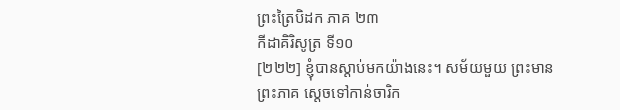ព្រះត្រៃបិដក ភាគ ២៣
កីដាគិរិសូត្រ ទី១០
[២២២] ខ្ញុំបានស្តាប់មកយ៉ាងនេះ។ សម័យមួយ ព្រះមានព្រះភាគ ស្តេចទៅកាន់ចារិក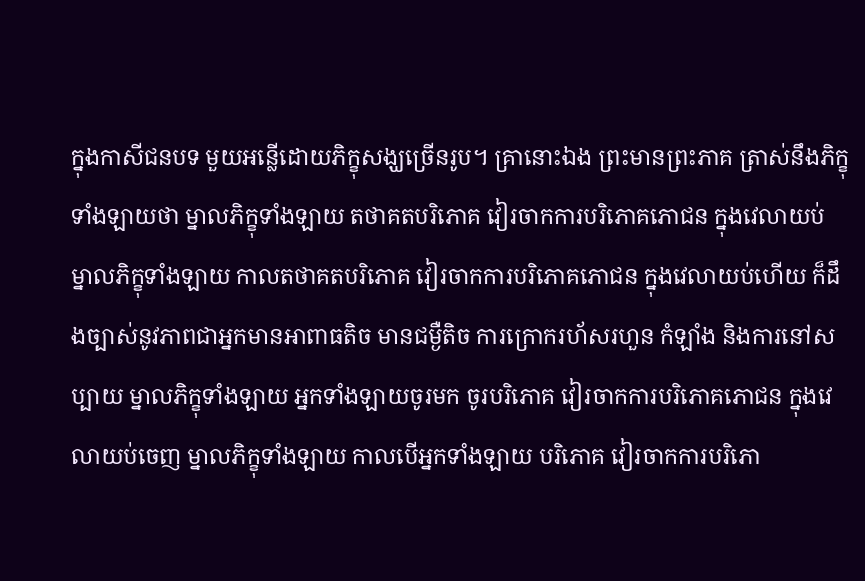ក្នុងកាសីជនបទ មួយអន្លើដោយភិក្ខុសង្ឃច្រើនរូប។ គ្រានោះឯង ព្រះមានព្រះភាគ ត្រាស់នឹងភិក្ខុទាំងឡាយថា ម្នាលភិក្ខុទាំងឡាយ តថាគតបរិភោគ វៀរចាកការបរិភោគភោជន ក្នុងវេលាយប់ ម្នាលភិក្ខុទាំងឡាយ កាលតថាគតបរិភោគ វៀរចាកការបរិភោគភោជន ក្នុងវេលាយប់ហើយ ក៏ដឹងច្បាស់នូវភាពជាអ្នកមានអាពាធតិច មានជម្ងឺតិច ការក្រោករហ័សរហួន កំឡាំង និងការនៅសប្បាយ ម្នាលភិក្ខុទាំងឡាយ អ្នកទាំងឡាយចូរមក ចូរបរិភោគ វៀរចាកការបរិភោគភោជន ក្នុងវេលាយប់ចេញ ម្នាលភិក្ខុទាំងឡាយ កាលបើអ្នកទាំងឡាយ បរិភោគ វៀរចាកការបរិភោ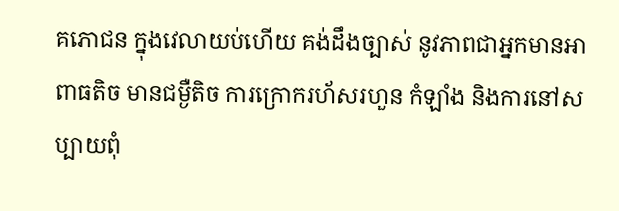គភោជន ក្នុងវេលាយប់ហើយ គង់ដឹងច្បាស់ នូវភាពជាអ្នកមានអាពាធតិច មានជម្ងឺតិច ការក្រោករហ័សរហួន កំឡាំង និងការនៅសប្បាយពុំ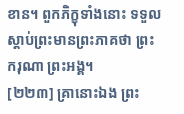ខាន។ ពួកភិក្ខុទាំងនោះ ទទួលស្តាប់ព្រះមានព្រះភាគថា ព្រះករុណា ព្រះអង្គ។
[២២៣] គ្រានោះឯង ព្រះ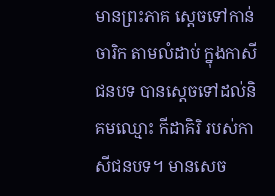មានព្រះភាគ ស្តេចទៅកាន់ចារិក តាមលំដាប់ ក្នុងកាសីជនបទ បានស្តេចទៅដល់និគមឈ្មោះ កីដាគិរិ របស់កាសីជនបទ។ មានសេច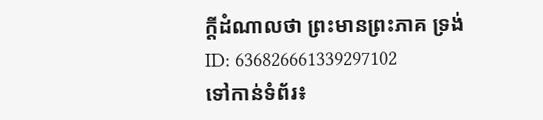ក្តីដំណាលថា ព្រះមានព្រះភាគ ទ្រង់
ID: 636826661339297102
ទៅកាន់ទំព័រ៖